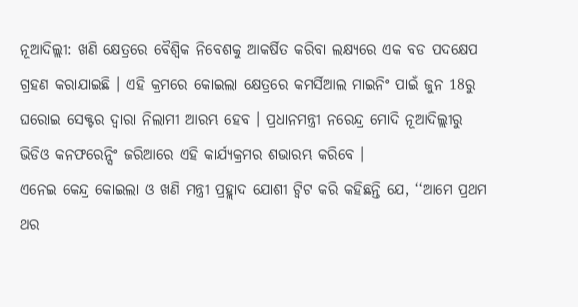ନୂଆଦିଲ୍ଲୀ: ଖଣି କ୍ଷେତ୍ରରେ ବୈଶ୍ବିକ ନିବେଶକୁ ଆକର୍ଷିତ କରିବା ଲକ୍ଷ୍ୟରେ ଏକ ବଡ ପଦକ୍ଷେପ ଗ୍ରହଣ କରାଯାଇଛି । ଏହି କ୍ରମରେ କୋଇଲା କ୍ଷେତ୍ରରେ କମର୍ସିଆଲ ମାଇନିଂ ପାଇଁ ଜୁନ 18ରୁ ଘରୋଇ ସେକ୍ଟର ଦ୍ବାରା ନିଲାମୀ ଆରମ୍ଭ ହେବ । ପ୍ରଧାନମନ୍ତ୍ରୀ ନରେନ୍ଦ୍ର ମୋଦି ନୂଆଦିଲ୍ଲୀରୁ ଭିଡିଓ କନଫରେନ୍ସିଂ ଜରିଆରେ ଏହି କାର୍ଯ୍ୟକ୍ରମର ଶଭାରମ୍ଭ କରିବେ ।
ଏନେଇ କେନ୍ଦ୍ର କୋଇଲା ଓ ଖଣି ମନ୍ତ୍ରୀ ପ୍ରହ୍ଲାଦ ଯୋଶୀ ଟ୍ବିଟ କରି କହିଛନ୍ତି ଯେ, ‘‘ଆମେ ପ୍ରଥମ ଥର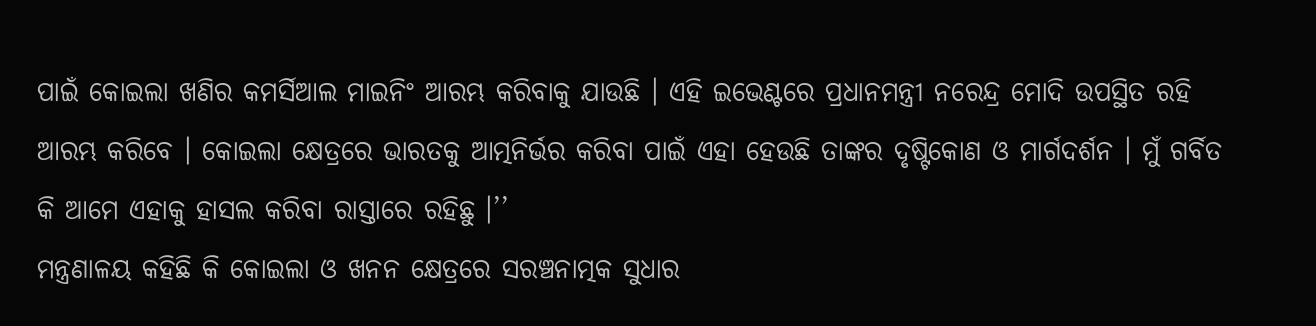ପାଇଁ କୋଇଲା ଖଣିର କମର୍ସିଆଲ ମାଇନିଂ ଆରମ୍ଭ କରିବାକୁ ଯାଉଛି । ଏହି ଇଭେଣ୍ଟରେ ପ୍ରଧାନମନ୍ତ୍ରୀ ନରେନ୍ଦ୍ର ମୋଦି ଉପସ୍ଥିତ ରହି ଆରମ୍ଭ କରିବେ । କୋଇଲା କ୍ଷେତ୍ରରେ ଭାରତକୁ ଆତ୍ମନିର୍ଭର କରିବା ପାଇଁ ଏହା ହେଉଛି ତାଙ୍କର ଦୃଷ୍ଟିକୋଣ ଓ ମାର୍ଗଦର୍ଶନ । ମୁଁ ଗର୍ବିତ କି ଆମେ ଏହାକୁ ହାସଲ କରିବା ରାସ୍ତାରେ ରହିଛୁ ।’’
ମନ୍ତ୍ରଣାଳୟ କହିଛି କି କୋଇଲା ଓ ଖନନ କ୍ଷେତ୍ରରେ ସରଞ୍ଚନାତ୍ମକ ସୁଧାର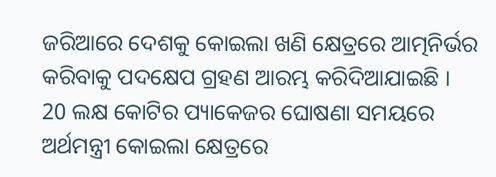ଜରିଆରେ ଦେଶକୁ କୋଇଲା ଖଣି କ୍ଷେତ୍ରରେ ଆତ୍ମନିର୍ଭର କରିବାକୁ ପଦକ୍ଷେପ ଗ୍ରହଣ ଆରମ୍ଭ କରିଦିଆଯାଇଛି ।
20 ଲକ୍ଷ କୋଟିର ପ୍ୟାକେଜର ଘୋଷଣା ସମୟରେ ଅର୍ଥମନ୍ତ୍ରୀ କୋଇଲା କ୍ଷେତ୍ରରେ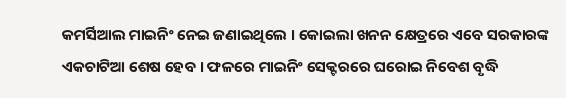କମର୍ସିଆଲ ମାଇନିଂ ନେଇ ଜଣାଇଥିଲେ । କୋଇଲା ଖନନ କ୍ଷେତ୍ରରେ ଏବେ ସରକାରଙ୍କ ଏକଚାଟିଆ ଶେଷ ହେବ । ଫଳରେ ମାଇନିଂ ସେକ୍ଟରରେ ଘରୋଇ ନିବେଶ ବୃଦ୍ଧି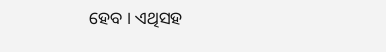ହେବ । ଏଥିସହ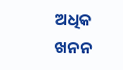ଅଧିକ ଖନନ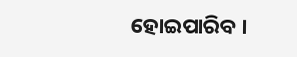ହୋଇପାରିବ ।